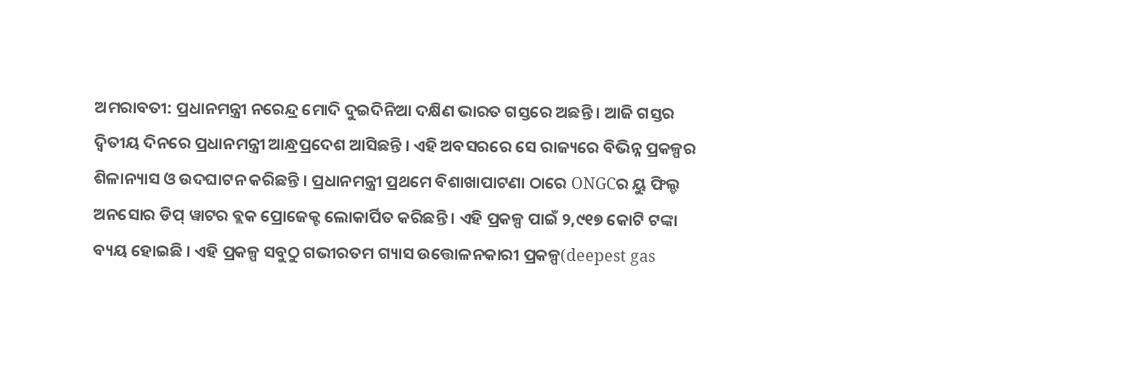ଅମରାବତୀ: ପ୍ରଧାନମନ୍ତ୍ରୀ ନରେନ୍ଦ୍ର ମୋଦି ଦୁଇଦିନିଆ ଦକ୍ଷିଣ ଭାରତ ଗସ୍ତରେ ଅଛନ୍ତି । ଆଜି ଗସ୍ତର ଦ୍ବିତୀୟ ଦିନରେ ପ୍ରଧାନମନ୍ତ୍ରୀ ଆନ୍ଧ୍ରପ୍ରଦେଶ ଆସିଛନ୍ତି । ଏହି ଅବସରରେ ସେ ରାଜ୍ୟରେ ବିଭିନ୍ନ ପ୍ରକଳ୍ପର ଶିଳାନ୍ୟାସ ଓ ଉଦଘାଟନ କରିଛନ୍ତି । ପ୍ରଧାନମନ୍ତ୍ରୀ ପ୍ରଥମେ ବିଶାଖାପାଟଣା ଠାରେ ONGCର ୟୁ ଫିଲ୍ଡ ଅନସୋର ଡିପ୍ ୱାଟର ବ୍ଲକ ପ୍ରୋଜେକ୍ଟ ଲୋକାର୍ପିତ କରିଛନ୍ତି । ଏହି ପ୍ରକଳ୍ପ ପାଇଁ ୨,୯୧୭ କୋଟି ଟଙ୍କା ବ୍ୟୟ ହୋଇଛି । ଏହି ପ୍ରକଳ୍ପ ସବୁଠୁ ଗଭୀରତମ ଗ୍ୟାସ ଉତ୍ତୋଳନକାରୀ ପ୍ରକଳ୍ପ(deepest gas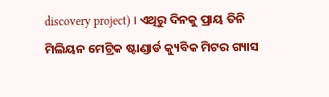discovery project) । ଏଥିରୁ ଦିନକୁ ପ୍ରାୟ ତିନି ମିଲିୟନ ମେଟ୍ରିକ ଷ୍ଟାଣ୍ଡାର୍ଡ କ୍ୟୁବିକ ମିଟର ଗ୍ୟାସ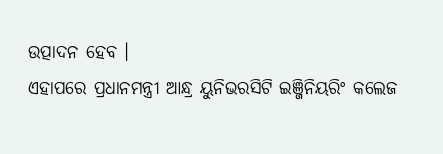ଉତ୍ପାଦନ ହେବ ।
ଏହାପରେ ପ୍ରଧାନମନ୍ତ୍ରୀ ଆନ୍ଧ୍ର ୟୁନିଭରସିଟି ଇଞ୍ଜିନିୟରିଂ କଲେଜ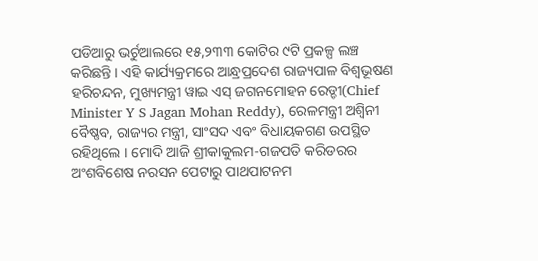ପଡିଆରୁ ଭର୍ଚୁଆଲରେ ୧୫,୨୩୩ କୋଟିର ୯ଟି ପ୍ରକଳ୍ପ ଲଞ୍ଚ କରିଛନ୍ତି । ଏହି କାର୍ଯ୍ୟକ୍ରମରେ ଆନ୍ଧ୍ରପ୍ରଦେଶ ରାଜ୍ୟପାଳ ବିଶ୍ବଭୂଷଣ ହରିଚନ୍ଦନ, ମୁଖ୍ୟମନ୍ତ୍ରୀ ୱାଇ ଏସ୍ ଜଗନମୋହନ ରେଡ୍ଡୀ(Chief Minister Y S Jagan Mohan Reddy), ରେଳମନ୍ତ୍ରୀ ଅଶ୍ବିନୀ ବୈଷ୍ଣବ, ରାଜ୍ୟର ମନ୍ତ୍ରୀ, ସାଂସଦ ଏବଂ ବିଧାୟକଗଣ ଉପସ୍ଥିତ ରହିଥିଲେ । ମୋଦି ଆଜି ଶ୍ରୀକାକୁଲମ-ଗଜପତି କରିଡରର ଅଂଶବିଶେଷ ନରସନ ପେଟାରୁ ପାଥପାଟନମ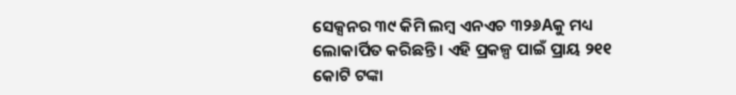ସେକ୍ସନର ୩୯ କିମି ଲମ୍ବ ଏନଏଚ ୩୨୬Aକୁ ମଧ୍ୟ ଲୋକାର୍ପିତ କରିଛନ୍ତି । ଏହି ପ୍ରକଳ୍ପ ପାଇଁ ପ୍ରାୟ ୨୧୧ କୋଟି ଟଙ୍କା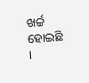ଖର୍ଚ୍ଚ ହୋଇଛି ।